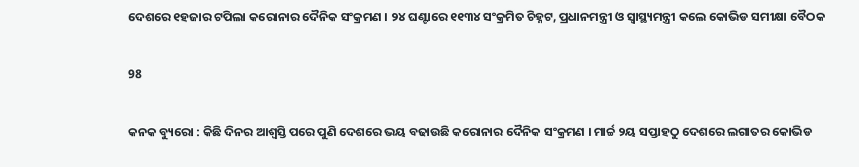ଦେଶରେ ୧ହଜାର ଟପିଲା କରୋନାର ଦୈନିକ ସଂକ୍ରମଣ । ୨୪ ଘଣ୍ଟାରେ ୧୧୩୪ ସଂକ୍ରମିତ ଚିହ୍ନଟ, ପ୍ରଧାନମନ୍ତ୍ରୀ ଓ ସ୍ୱାସ୍ଥ୍ୟମନ୍ତ୍ରୀ କଲେ କୋଭିଡ ସମୀକ୍ଷା ବୈଠକ

98

କନକ ବ୍ୟୁରୋ : କିଛି ଦିନର ଆଶ୍ୱସ୍ତି ପରେ ପୁଣି ଦେଶରେ ଭୟ ବଢାଉଛି କରୋନାର ଦୈନିକ ସଂକ୍ରମଣ । ମାର୍ଚ୍ଚ ୨ୟ ସପ୍ତାହଠୁ ଦେଶରେ ଲଗାତର କୋଭିଡ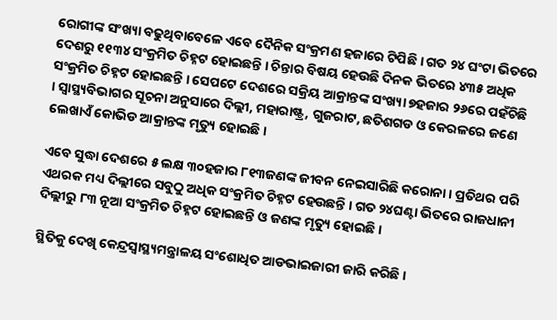ରୋଗୀଙ୍କ ସଂଖ୍ୟା ବଢୁଥିବାବେଳେ ଏବେ ଦୈନିକ ସଂକ୍ରମଣ ହଜାରେ ଟିପିଛି । ଗତ ୨୪ ଘଂଟା ଭିତରେ ଦେଶରୁ ୧୧୩୪ ସଂକ୍ରମିତ ଚିହ୍ନଟ ହୋଇଛନ୍ତି । ଚିନ୍ତାର ବିଷୟ ହେଉଛି ଦିନକ ଭିତରେ ୪୩୫ ଅଧିକ ସଂକ୍ରମିତ ଚିହ୍ନଟ ହୋଇଛନ୍ତି । ସେପଟେ ଦେଶରେ ସକ୍ରିୟ ଆକ୍ରାନ୍ତଙ୍କ ସଂଖ୍ୟା ୭ହଜାର ୨୬ରେ ପହଁଚିଛି । ସ୍ୱାସ୍ଥ୍ୟବିଭାଗର ସୂଚନା ଅନୁସାରେ ଦିଲ୍ଲୀ, ମହାରାଷ୍ଟ୍ର, ଗୁଜରାଟ, ଛତିଶଗଡ ଓ କେରଳରେ ଜଣେ ଲେଖାଏଁ କୋଭିଡ ଆକ୍ରାନ୍ତଙ୍କ ମୃତ୍ୟୁ ହୋଇଛି ।

ଏବେ ସୁଦ୍ଧା ଦେଶରେ ୫ ଲକ୍ଷ ୩୦ହଜାର ୮୧୩ଜଣଙ୍କ ଜୀବନ ନେଇସାରିଛି କରୋନା । ପ୍ରତିଥର ପରି ଏଥରକ ମଧ୍ୟ ଦିଲ୍ଲୀରେ ସବୁଠୁ ଅଧିକ ସଂକ୍ରମିତ ଚିହ୍ନଟ ହେଉଛନ୍ତି । ଗତ ୨୪ଘଣ୍ଟା ଭିତରେ ରାଜଧାନୀ ଦିଲ୍ଲୀରୁ ୮୩ ନୂଆ ସଂକ୍ରମିତ ଚିହ୍ନଟ ହୋଇଛନ୍ତି ଓ ଜଣଙ୍କ ମୃତ୍ୟୁ ହୋଇଛି ।

ସ୍ଥିତିକୁ ଦେଖି କେନ୍ଦ୍ରସ୍ୱାସ୍ଥ୍ୟମନ୍ତ୍ରାଳୟ ସଂଶୋଧିତ ଆଡଭାଇଜାରୀ ଜାରି କରିଛି ।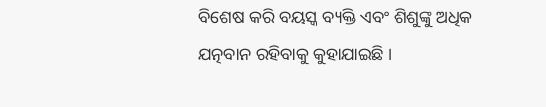ବିଶେଷ କରି ବୟସ୍କ ବ୍ୟକ୍ତି ଏବଂ ଶିଶୁଙ୍କୁ ଅଧିକ ଯତ୍ନବାନ ରହିବାକୁ କୁହାଯାଇଛି ।